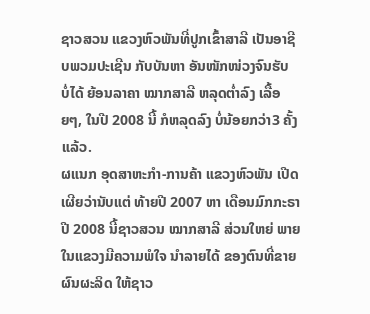ຊາວສວນ ແຂວງຫົວພັນທີ່ປູກເຂົ້າສາລີ ເປັນອາຊີບພວມປະເຊີນ ກັບບັນຫາ ອັນໜັກໜ່ວງຈົນຮັບ ບໍ່ໄດ້ ຍ້ອນລາຄາ ໝາກສາລີ ຫລຸດຕ່ຳລົງ ເລື້ອຍໆ, ໃນປີ 2008 ນີ້ ກໍຫລຸດລົງ ບໍ່ນ້ອຍກວ່າ3 ຄັ້ງແລ້ວ.
ຜແນກ ອຸດສາຫະກຳ-ການຄ້າ ແຂວງຫົວພັນ ເປີດເຜີຍວ່ານັບແຕ່ ທ້າຍປີ 2007 ຫາ ເດືອນມົກກະຣາປີ 2008 ນີ້ຊາວສວນ ໝາກສາລີ ສ່ວນໃຫຍ່ ພາຍໃນແຂວງມີຄວາມພໍໃຈ ນຳລາຍໄດ້ ຂອງຕົນທີ່ຂາຍ ຜົນຜະລິດ ໃຫ້ຊາວ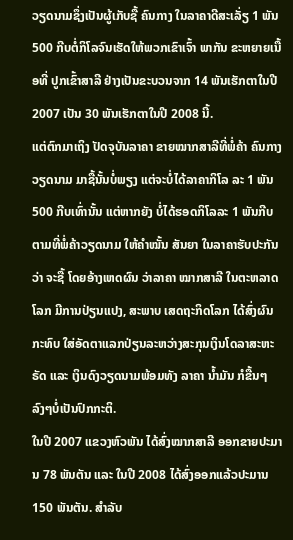ວຽດນາມຊຶ່ງເປັນຜູ້ເກັບຊື້ ຄົນກາງ ໃນລາຄາດີສະເລັ່ຽ 1 ພັນ 500 ກີບຕໍ່ກິໂລຈົນເຮັດໃຫ້ພວກເຂົາເຈົ້າ ພາກັນ ຂະຫຍາຍເນື້ອທີ່ ປູກເຂົ້າສາລີ ຢ່າງເປັນຂະບວນຈາກ 14 ພັນເຮັກຕາໃນປີ 2007 ເປັນ 30 ພັນເຮັກຕາໃນປີ 2008 ນີ້.
ແຕ່ຕົກມາເຖິງ ປັດຈຸບັນລາຄາ ຂາຍໝາກສາລີທີ່ພໍ່ຄ້າ ຄົນກາງ ວຽດນາມ ມາຊື້ນັ້ນບໍ່ພຽງ ແຕ່ຈະບໍ່ໄດ້ລາຄາກິໂລ ລະ 1 ພັນ 500 ກີບເທົ່ານັ້ນ ແຕ່ຫາກຍັງ ບໍ່ໄດ້ຮອດກິໂລລະ 1 ພັນກີບ ຕາມທີ່ພໍ່ຄ້າວຽດນາມ ໃຫ້ຄຳໝັ້ນ ສັນຍາ ໃນລາຄາຮັບປະກັນວ່າ ຈະຊື້ ໂດຍອ້າງເຫດຜົນ ວ່າລາຄາ ໝາກສາລີ ໃນຕະຫລາດໂລກ ມີການປ່ຽນແປງ, ສະພາບ ເສດຖະກິດໂລກ ໄດ້ສົ່ງຜົນກະທົບ ໃສ່ອັດຕາແລກປ່ຽນລະຫວ່າງສະກຸນເງິນໂດລາສະຫະຣັດ ແລະ ເງິນດົງວຽດນາມພ້ອມທັງ ລາຄາ ນ້ຳມັນ ກໍຂື້ນໆລົງໆບໍ່ເປັນປົກກະຕິ.
ໃນປີ 2007 ແຂວງຫົວພັນ ໄດ້ສົ່ງໝາກສາລີ ອອກຂາຍປະມານ 78 ພັນຕັນ ແລະ ໃນປີ 2008 ໄດ້ສົ່ງອອກແລ້ວປະມານ 150 ພັນຕັນ. ສຳລັບ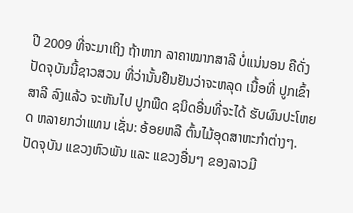ປີ 2009 ທີ່ຈະມາເຖິງ ຖ້າຫາກ ລາຄາໝາກສາລີ ບໍ່ແນ່ນອນ ຄືດັ່ງປັດຈຸບັນນີ້ຊາວສວນ ທີ່ວ່ານັ້ນຢືນຢັນວ່າຈະຫລຸດ ເນື້ອທີ່ ປູກເຂົ້າສາລີ ລົງແລ້ວ ຈະຫັນໄປ ປູກພືດ ຊນິດອື່ນທີ່ຈະໄດ້ ຮັບຜົນປະໂຫຍດ ຫລາຍກວ່າແທນ ເຊັ່ນ: ອ້ອຍຫລື ຕົ້ນໄມ້ອຸດສາຫະກຳຕ່າງໆ.
ປັດຈຸບັນ ແຂວງຫົວພັນ ແລະ ແຂວງອື່ນໆ ຂອງລາວມີ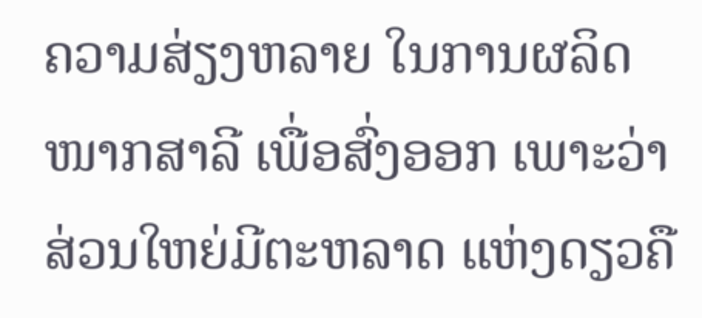ຄວາມສ່ຽງຫລາຍ ໃນການຜລິດໜາກສາລີ ເພື່ອສົ່ງອອກ ເພາະວ່າສ່ວນໃຫຍ່ມີຕະຫລາດ ແຫ່ງດຽວຄື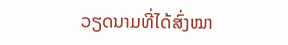ວຽດນາມທີ່ໄດ້ສົ່ງໝາ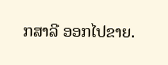ກສາລີ ອອກໄປຂາຍ.